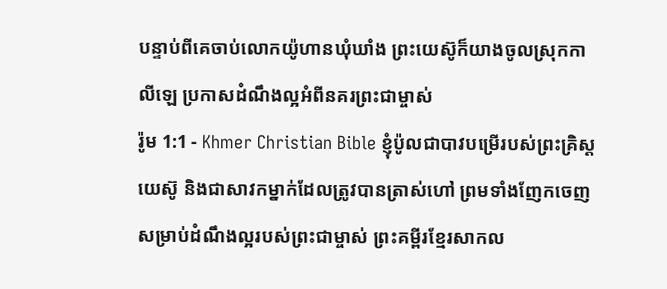បន្ទាប់ពីគេចាប់លោកយ៉ូហានឃុំឃាំង ព្រះយេស៊ូក៏យាងចូលស្រុកកាលីឡេ ប្រកាសដំណឹងល្អអំពីនគរព្រះជាម្ចាស់
រ៉ូម 1:1 - Khmer Christian Bible ខ្ញុំប៉ូលជាបាវបម្រើរបស់ព្រះគ្រិស្ដយេស៊ូ និងជាសាវកម្នាក់ដែលត្រូវបានត្រាស់ហៅ ព្រមទាំងញែកចេញសម្រាប់ដំណឹងល្អរបស់ព្រះជាម្ចាស់ ព្រះគម្ពីរខ្មែរសាកល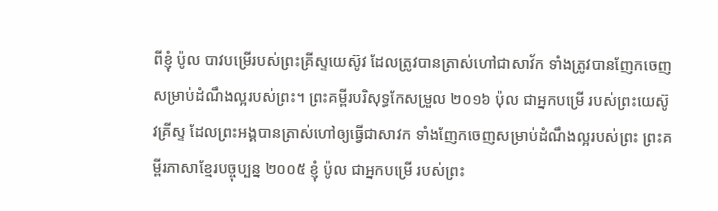ពីខ្ញុំ ប៉ូល បាវបម្រើរបស់ព្រះគ្រីស្ទយេស៊ូវ ដែលត្រូវបានត្រាស់ហៅជាសាវ័ក ទាំងត្រូវបានញែកចេញសម្រាប់ដំណឹងល្អរបស់ព្រះ។ ព្រះគម្ពីរបរិសុទ្ធកែសម្រួល ២០១៦ ប៉ុល ជាអ្នកបម្រើ របស់ព្រះយេស៊ូវគ្រីស្ទ ដែលព្រះអង្គបានត្រាស់ហៅឲ្យធ្វើជាសាវក ទាំងញែកចេញសម្រាប់ដំណឹងល្អរបស់ព្រះ ព្រះគម្ពីរភាសាខ្មែរបច្ចុប្បន្ន ២០០៥ ខ្ញុំ ប៉ូល ជាអ្នកបម្រើ របស់ព្រះ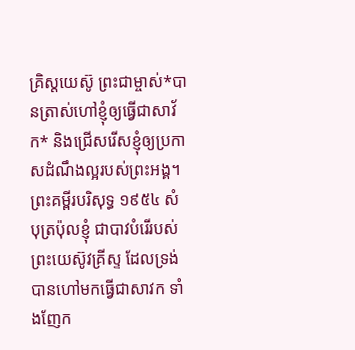គ្រិស្តយេស៊ូ ព្រះជាម្ចាស់*បានត្រាស់ហៅខ្ញុំឲ្យធ្វើជាសាវ័ក* និងជ្រើសរើសខ្ញុំឲ្យប្រកាសដំណឹងល្អរបស់ព្រះអង្គ។ ព្រះគម្ពីរបរិសុទ្ធ ១៩៥៤ សំបុត្រប៉ុលខ្ញុំ ជាបាវបំរើរបស់ព្រះយេស៊ូវគ្រីស្ទ ដែលទ្រង់បានហៅមកធ្វើជាសាវក ទាំងញែក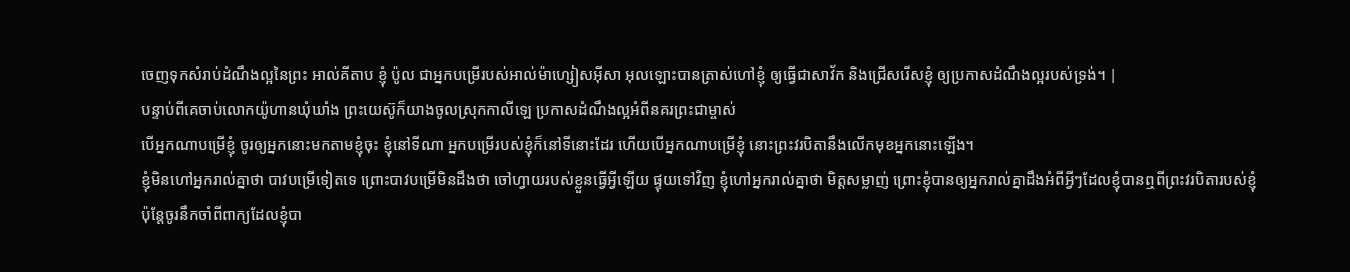ចេញទុកសំរាប់ដំណឹងល្អនៃព្រះ អាល់គីតាប ខ្ញុំ ប៉ូល ជាអ្នកបម្រើរបស់អាល់ម៉ាហ្សៀសអ៊ីសា អុលឡោះបានត្រាស់ហៅខ្ញុំ ឲ្យធ្វើជាសាវ័ក និងជ្រើសរើសខ្ញុំ ឲ្យប្រកាសដំណឹងល្អរបស់ទ្រង់។ |
បន្ទាប់ពីគេចាប់លោកយ៉ូហានឃុំឃាំង ព្រះយេស៊ូក៏យាងចូលស្រុកកាលីឡេ ប្រកាសដំណឹងល្អអំពីនគរព្រះជាម្ចាស់
បើអ្នកណាបម្រើខ្ញុំ ចូរឲ្យអ្នកនោះមកតាមខ្ញុំចុះ ខ្ញុំនៅទីណា អ្នកបម្រើរបស់ខ្ញុំក៏នៅទីនោះដែរ ហើយបើអ្នកណាបម្រើខ្ញុំ នោះព្រះវរបិតានឹងលើកមុខអ្នកនោះឡើង។
ខ្ញុំមិនហៅអ្នករាល់គ្នាថា បាវបម្រើទៀតទេ ព្រោះបាវបម្រើមិនដឹងថា ចៅហ្វាយរបស់ខ្លួនធ្វើអ្វីឡើយ ផ្ទុយទៅវិញ ខ្ញុំហៅអ្នករាល់គ្នាថា មិត្ដសម្លាញ់ ព្រោះខ្ញុំបានឲ្យអ្នករាល់គ្នាដឹងអំពីអ្វីៗដែលខ្ញុំបានឮពីព្រះវរបិតារបស់ខ្ញុំ
ប៉ុន្ដែចូរនឹកចាំពីពាក្យដែលខ្ញុំបា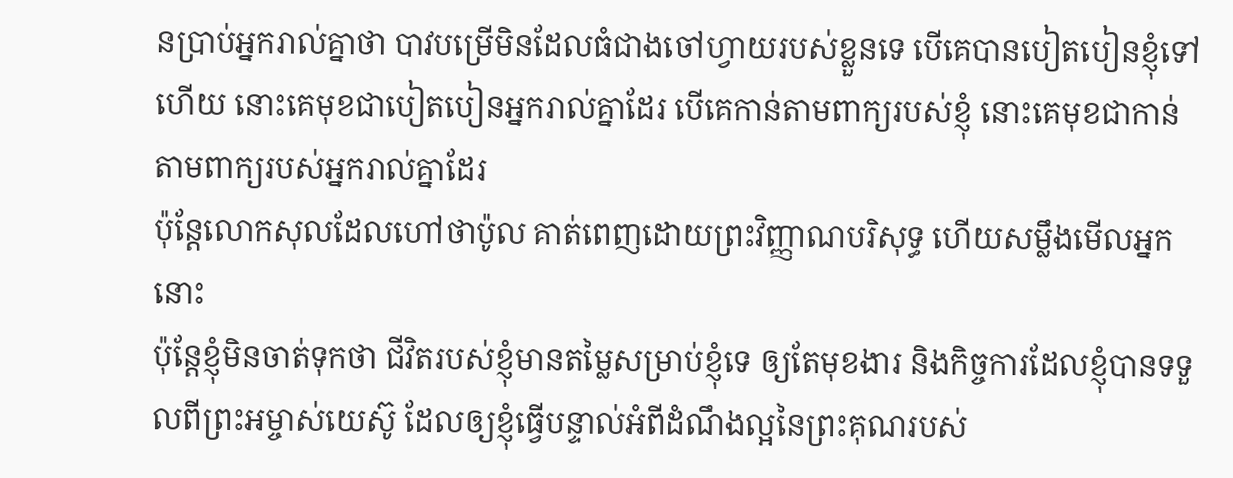នប្រាប់អ្នករាល់គ្នាថា បាវបម្រើមិនដែលធំជាងចៅហ្វាយរបស់ខ្លួនទេ បើគេបានបៀតបៀនខ្ញុំទៅហើយ នោះគេមុខជាបៀតបៀនអ្នករាល់គ្នាដែរ បើគេកាន់តាមពាក្យរបស់ខ្ញុំ នោះគេមុខជាកាន់តាមពាក្យរបស់អ្នករាល់គ្នាដែរ
ប៉ុន្ដែលោកសុលដែលហៅថាប៉ូល គាត់ពេញដោយព្រះវិញ្ញាណបរិសុទ្ធ ហើយសម្លឹងមើលអ្នកនោះ
ប៉ុន្ដែខ្ញុំមិនចាត់ទុកថា ជីវិតរបស់ខ្ញុំមានតម្លៃសម្រាប់ខ្ញុំទេ ឲ្យតែមុខងារ និងកិច្ចការដែលខ្ញុំបានទទួលពីព្រះអម្ចាស់យេស៊ូ ដែលឲ្យខ្ញុំធ្វើបន្ទាល់អំពីដំណឹងល្អនៃព្រះគុណរបស់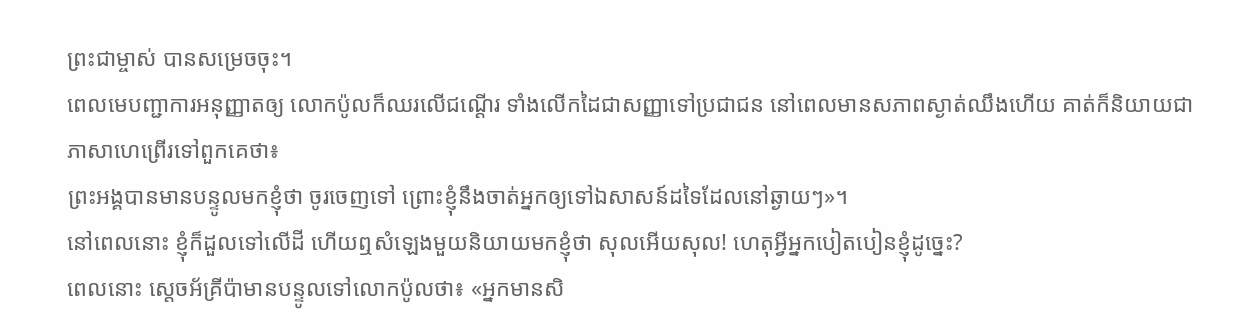ព្រះជាម្ចាស់ បានសម្រេចចុះ។
ពេលមេបញ្ជាការអនុញ្ញាតឲ្យ លោកប៉ូលក៏ឈរលើជណ្ដើរ ទាំងលើកដៃជាសញ្ញាទៅប្រជាជន នៅពេលមានសភាពស្ងាត់ឈឹងហើយ គាត់ក៏និយាយជាភាសាហេព្រើរទៅពួកគេថា៖
ព្រះអង្គបានមានបន្ទូលមកខ្ញុំថា ចូរចេញទៅ ព្រោះខ្ញុំនឹងចាត់អ្នកឲ្យទៅឯសាសន៍ដទៃដែលនៅឆ្ងាយៗ»។
នៅពេលនោះ ខ្ញុំក៏ដួលទៅលើដី ហើយឮសំឡេងមួយនិយាយមកខ្ញុំថា សុលអើយសុល! ហេតុអ្វីអ្នកបៀតបៀនខ្ញុំដូច្នេះ?
ពេលនោះ ស្ដេចអ័គ្រីប៉ាមានបន្ទូលទៅលោកប៉ូលថា៖ «អ្នកមានសិ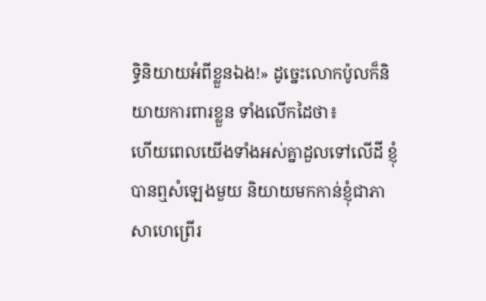ទ្ធិនិយាយអំពីខ្លួនឯង!» ដូច្នេះលោកប៉ូលក៏និយាយការពារខ្លួន ទាំងលើកដៃថា៖
ហើយពេលយើងទាំងអស់គ្នាដួលទៅលើដី ខ្ញុំបានឮសំឡេងមួយ និយាយមកកាន់ខ្ញុំជាភាសាហេព្រើរ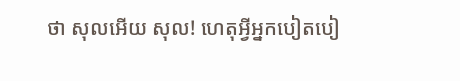ថា សុលអើយ សុល! ហេតុអ្វីអ្នកបៀតបៀ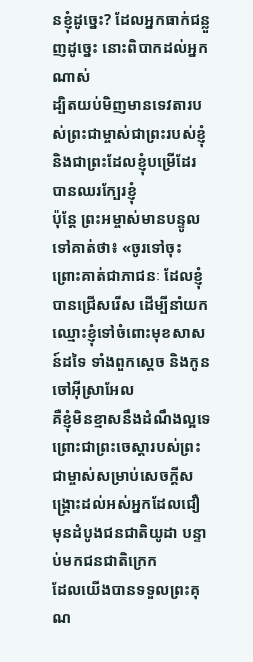នខ្ញុំដូច្នេះ? ដែលអ្នកធាក់ជន្លួញដូច្នេះ នោះពិបាកដល់អ្នកណាស់
ដ្បិតយប់មិញមានទេវតារបស់ព្រះជាម្ចាស់ជាព្រះរបស់ខ្ញុំ និងជាព្រះដែលខ្ញុំបម្រើដែរ បានឈរក្បែរខ្ញុំ
ប៉ុន្ដែ ព្រះអម្ចាស់មានបន្ទូលទៅគាត់ថា៖ «ចូរទៅចុះ ព្រោះគាត់ជាភាជនៈ ដែលខ្ញុំបានជ្រើសរើស ដើម្បីនាំយកឈ្មោះខ្ញុំទៅចំពោះមុខសាសន៍ដទៃ ទាំងពួកស្ដេច និងកូនចៅអ៊ីស្រាអែល
គឺខ្ញុំមិនខ្មាសនឹងដំណឹងល្អទេ ព្រោះជាព្រះចេស្ដារបស់ព្រះជាម្ចាស់សម្រាប់សេចក្ដីសង្គ្រោះដល់អស់អ្នកដែលជឿ មុនដំបូងជនជាតិយូដា បន្ទាប់មកជនជាតិក្រេក
ដែលយើងបានទទួលព្រះគុណ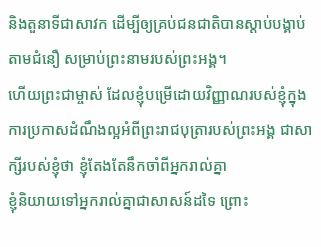និងតួនាទីជាសាវក ដើម្បីឲ្យគ្រប់ជនជាតិបានស្ដាប់បង្គាប់តាមជំនឿ សម្រាប់ព្រះនាមរបស់ព្រះអង្គ។
ហើយព្រះជាម្ចាស់ ដែលខ្ញុំបម្រើដោយវិញ្ញាណរបស់ខ្ញុំក្នុងការប្រកាសដំណឹងល្អអំពីព្រះរាជបុត្រារបស់ព្រះអង្គ ជាសាក្សីរបស់ខ្ញុំថា ខ្ញុំតែងតែនឹកចាំពីអ្នករាល់គ្នា
ខ្ញុំនិយាយទៅអ្នករាល់គ្នាជាសាសន៍ដទៃ ព្រោះ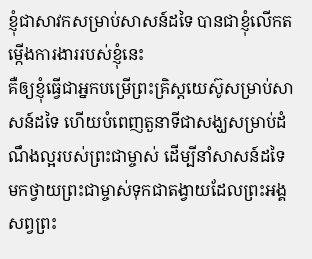ខ្ញុំជាសាវកសម្រាប់សាសន៍ដទៃ បានជាខ្ញុំលើកតម្កើងការងាររបស់ខ្ញុំនេះ
គឺឲ្យខ្ញុំធ្វើជាអ្នកបម្រើព្រះគ្រិស្ដយេស៊ូសម្រាប់សាសន៍ដទៃ ហើយបំពេញតួនាទីជាសង្ឃសម្រាប់ដំណឹងល្អរបស់ព្រះជាម្ចាស់ ដើម្បីនាំសាសន៍ដទៃមកថ្វាយព្រះជាម្ចាស់ទុកជាតង្វាយដែលព្រះអង្គសព្វព្រះ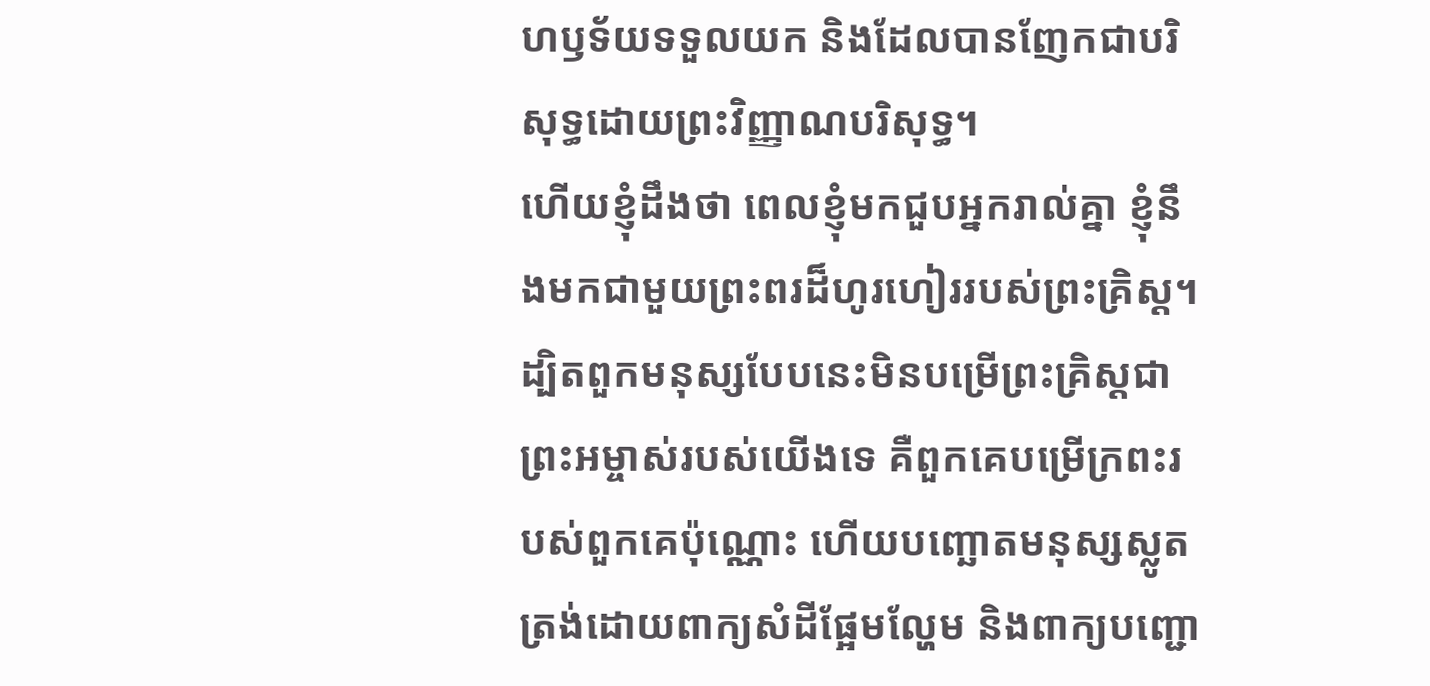ហឫទ័យទទួលយក និងដែលបានញែកជាបរិសុទ្ធដោយព្រះវិញ្ញាណបរិសុទ្ធ។
ហើយខ្ញុំដឹងថា ពេលខ្ញុំមកជួបអ្នករាល់គ្នា ខ្ញុំនឹងមកជាមួយព្រះពរដ៏ហូរហៀររបស់ព្រះគ្រិស្ដ។
ដ្បិតពួកមនុស្សបែបនេះមិនបម្រើព្រះគ្រិស្ដជាព្រះអម្ចាស់របស់យើងទេ គឺពួកគេបម្រើក្រពះរបស់ពួកគេប៉ុណ្ណោះ ហើយបញ្ឆោតមនុស្សស្លូតត្រង់ដោយពាក្យសំដីផ្អែមល្ហែម និងពាក្យបញ្ជោ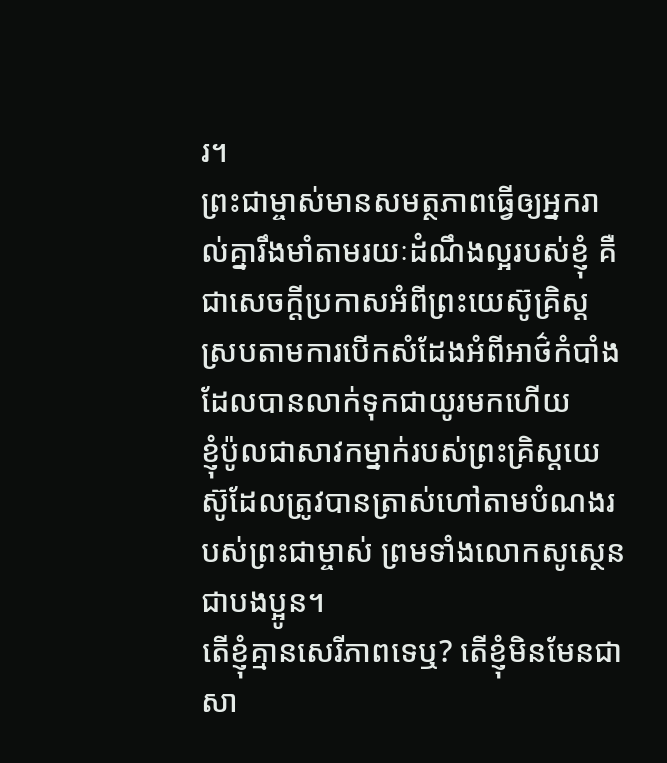រ។
ព្រះជាម្ចាស់មានសមត្ថភាពធ្វើឲ្យអ្នករាល់គ្នារឹងមាំតាមរយៈដំណឹងល្អរបស់ខ្ញុំ គឺជាសេចក្ដីប្រកាសអំពីព្រះយេស៊ូគ្រិស្ដ ស្របតាមការបើកសំដែងអំពីអាថ៌កំបាំងដែលបានលាក់ទុកជាយូរមកហើយ
ខ្ញុំប៉ូលជាសាវកម្នាក់របស់ព្រះគ្រិស្ដយេស៊ូដែលត្រូវបានត្រាស់ហៅតាមបំណងរបស់ព្រះជាម្ចាស់ ព្រមទាំងលោកសូស្ថេនជាបងប្អូន។
តើខ្ញុំគ្មានសេរីភាពទេឬ? តើខ្ញុំមិនមែនជាសា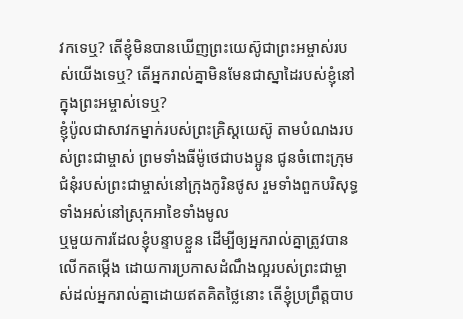វកទេឬ? តើខ្ញុំមិនបានឃើញព្រះយេស៊ូជាព្រះអម្ចាស់របស់យើងទេឬ? តើអ្នករាល់គ្នាមិនមែនជាស្នាដៃរបស់ខ្ញុំនៅក្នុងព្រះអម្ចាស់ទេឬ?
ខ្ញុំប៉ូលជាសាវកម្នាក់របស់ព្រះគ្រិស្ដយេស៊ូ តាមបំណងរបស់ព្រះជាម្ចាស់ ព្រមទាំងធីម៉ូថេជាបងប្អូន ជូនចំពោះក្រុមជំនុំរបស់ព្រះជាម្ចាស់នៅក្រុងកូរិនថូស រួមទាំងពួកបរិសុទ្ធទាំងអស់នៅស្រុកអាខៃទាំងមូល
ឬមួយការដែលខ្ញុំបន្ទាបខ្លួន ដើម្បីឲ្យអ្នករាល់គ្នាត្រូវបានលើកតម្កើង ដោយការប្រកាសដំណឹងល្អរបស់ព្រះជាម្ចាស់ដល់អ្នករាល់គ្នាដោយឥតគិតថ្លៃនោះ តើខ្ញុំប្រព្រឹត្ដបាប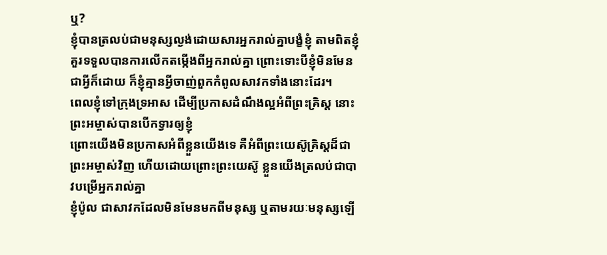ឬ?
ខ្ញុំបានត្រលប់ជាមនុស្សល្ងង់ដោយសារអ្នករាល់គ្នាបង្ខំខ្ញុំ តាមពិតខ្ញុំគួរទទួលបានការលើកតម្កើងពីអ្នករាល់គ្នា ព្រោះទោះបីខ្ញុំមិនមែនជាអ្វីក៏ដោយ ក៏ខ្ញុំគ្មានអ្វីចាញ់ពួកកំពូលសាវកទាំងនោះដែរ។
ពេលខ្ញុំទៅក្រុងទ្រអាស ដើម្បីប្រកាសដំណឹងល្អអំពីព្រះគ្រិស្ដ នោះព្រះអម្ចាស់បានបើកទ្វារឲ្យខ្ញុំ
ព្រោះយើងមិនប្រកាសអំពីខ្លួនយើងទេ គឺអំពីព្រះយេស៊ូគ្រិស្ដដ៏ជាព្រះអម្ចាស់វិញ ហើយដោយព្រោះព្រះយេស៊ូ ខ្លួនយើងត្រលប់ជាបាវបម្រើអ្នករាល់គ្នា
ខ្ញុំប៉ូល ជាសាវកដែលមិនមែនមកពីមនុស្ស ឬតាមរយៈមនុស្សឡើ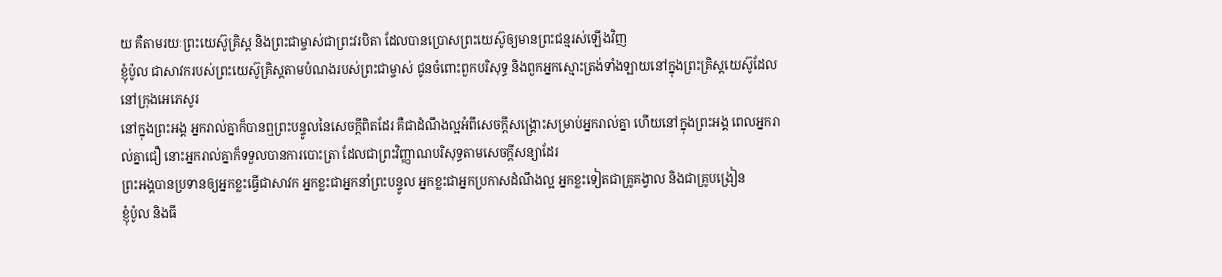យ គឺតាមរយៈព្រះយេស៊ូគ្រិស្ត និងព្រះជាម្ចាស់ជាព្រះវរបិតា ដែលបានប្រោសព្រះយេស៊ូឲ្យមានព្រះជន្មរស់ឡើងវិញ
ខ្ញុំប៉ូល ជាសាវករបស់ព្រះយេស៊ូគ្រិស្ដតាមបំណងរបស់ព្រះជាម្ចាស់ ជូនចំពោះពួកបរិសុទ្ធ និងពួកអ្នកស្មោះត្រង់ទាំងឡាយនៅក្នុងព្រះគ្រិស្ដយេស៊ូដែលនៅក្រុងអេភេសូរ
នៅក្នុងព្រះអង្គ អ្នករាល់គ្នាក៏បានឮព្រះបន្ទូលនៃសេចក្ដីពិតដែរ គឺជាដំណឹងល្អអំពីសេចក្ដីសង្គ្រោះសម្រាប់អ្នករាល់គ្នា ហើយនៅក្នុងព្រះអង្គ ពេលអ្នករាល់គ្នាជឿ នោះអ្នករាល់គ្នាក៏ទទួលបានការបោះត្រា ដែលជាព្រះវិញ្ញាណបរិសុទ្ធតាមសេចក្ដីសន្យាដែរ
ព្រះអង្គបានប្រទានឲ្យអ្នកខ្លះធ្វើជាសាវក អ្នកខ្លះជាអ្នកនាំព្រះបន្ទូល អ្នកខ្លះជាអ្នកប្រកាសដំណឹងល្អ អ្នកខ្លះទៀតជាគ្រូគង្វាល និងជាគ្រូបង្រៀន
ខ្ញុំប៉ូល និងធី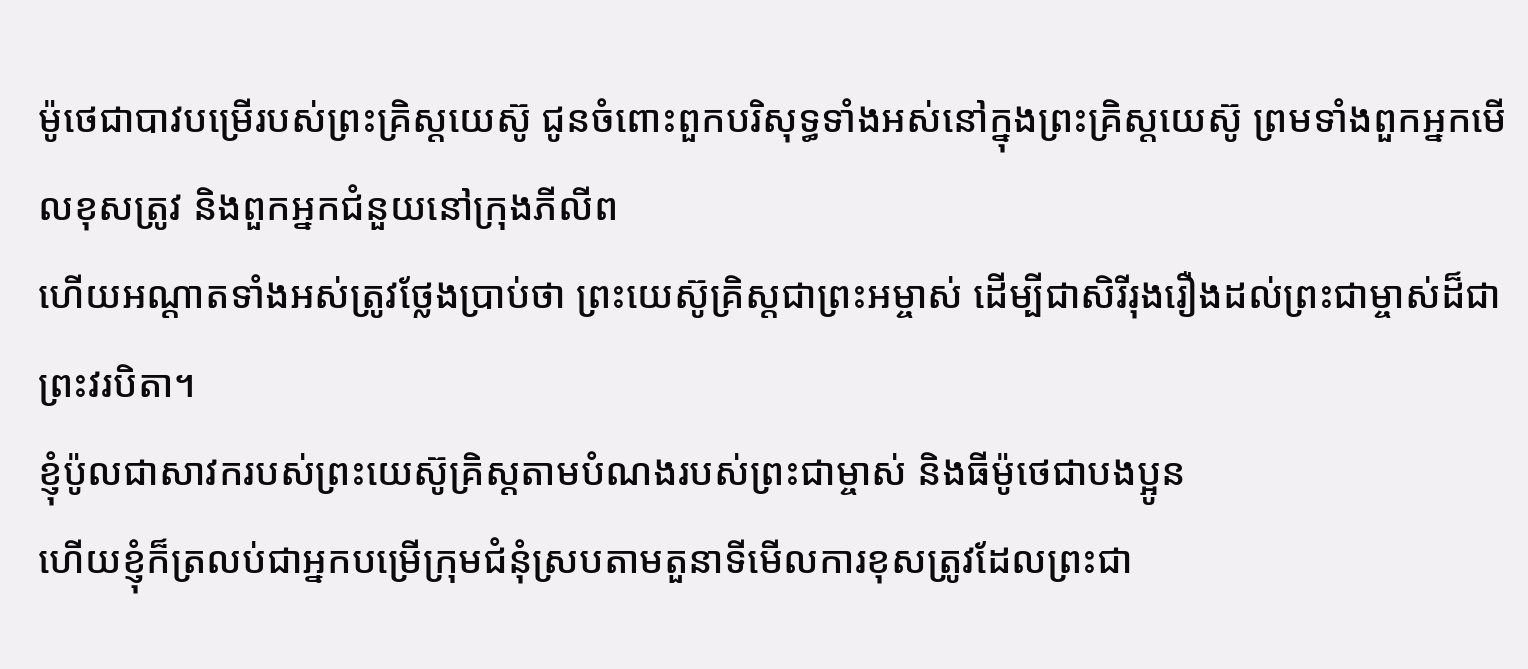ម៉ូថេជាបាវបម្រើរបស់ព្រះគ្រិស្ដយេស៊ូ ជូនចំពោះពួកបរិសុទ្ធទាំងអស់នៅក្នុងព្រះគ្រិស្ដយេស៊ូ ព្រមទាំងពួកអ្នកមើលខុសត្រូវ និងពួកអ្នកជំនួយនៅក្រុងភីលីព
ហើយអណ្ដាតទាំងអស់ត្រូវថ្លែងប្រាប់ថា ព្រះយេស៊ូគ្រិស្ដជាព្រះអម្ចាស់ ដើម្បីជាសិរីរុងរឿងដល់ព្រះជាម្ចាស់ដ៏ជាព្រះវរបិតា។
ខ្ញុំប៉ូលជាសាវករបស់ព្រះយេស៊ូគ្រិស្ដតាមបំណងរបស់ព្រះជាម្ចាស់ និងធីម៉ូថេជាបងប្អូន
ហើយខ្ញុំក៏ត្រលប់ជាអ្នកបម្រើក្រុមជំនុំស្របតាមតួនាទីមើលការខុសត្រូវដែលព្រះជា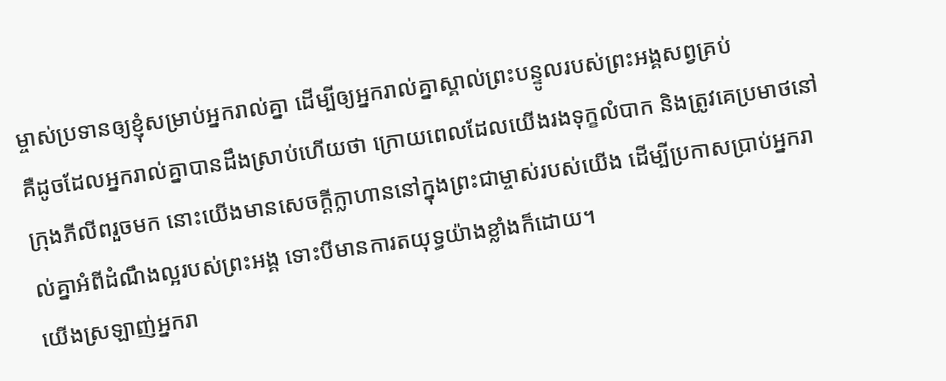ម្ចាស់ប្រទានឲ្យខ្ញុំសម្រាប់អ្នករាល់គ្នា ដើម្បីឲ្យអ្នករាល់គ្នាស្គាល់ព្រះបន្ទូលរបស់ព្រះអង្គសព្វគ្រប់
គឺដូចដែលអ្នករាល់គ្នាបានដឹងស្រាប់ហើយថា ក្រោយពេលដែលយើងរងទុក្ខលំបាក និងត្រូវគេប្រមាថនៅក្រុងភីលីពរួចមក នោះយើងមានសេចក្ដីក្លាហាននៅក្នុងព្រះជាម្ចាស់របស់យើង ដើម្បីប្រកាសប្រាប់អ្នករាល់គ្នាអំពីដំណឹងល្អរបស់ព្រះអង្គ ទោះបីមានការតយុទ្ធយ៉ាងខ្លាំងក៏ដោយ។
យើងស្រឡាញ់អ្នករា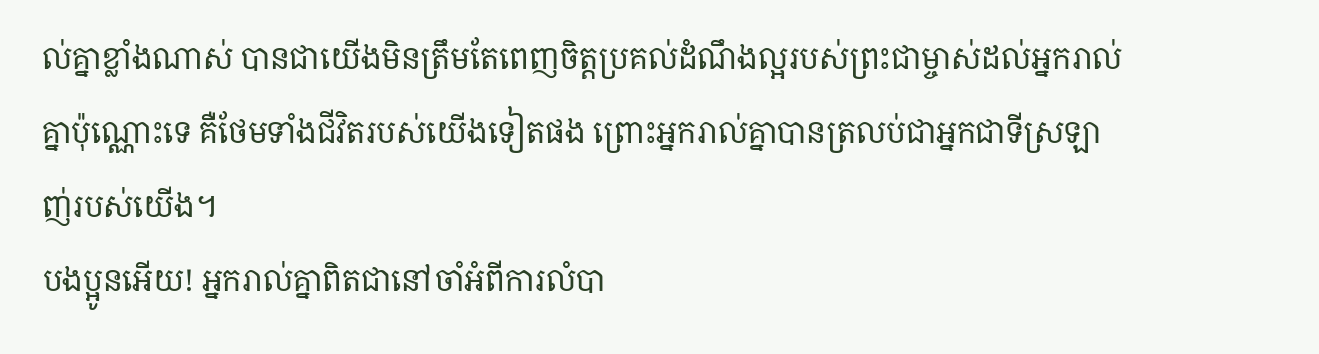ល់គ្នាខ្លាំងណាស់ បានជាយើងមិនត្រឹមតែពេញចិត្ដប្រគល់ដំណឹងល្អរបស់ព្រះជាម្ចាស់ដល់អ្នករាល់គ្នាប៉ុណ្ណោះទេ គឺថែមទាំងជីវិតរបស់យើងទៀតផង ព្រោះអ្នករាល់គ្នាបានត្រលប់ជាអ្នកជាទីស្រឡាញ់របស់យើង។
បងប្អូនអើយ! អ្នករាល់គ្នាពិតជានៅចាំអំពីការលំបា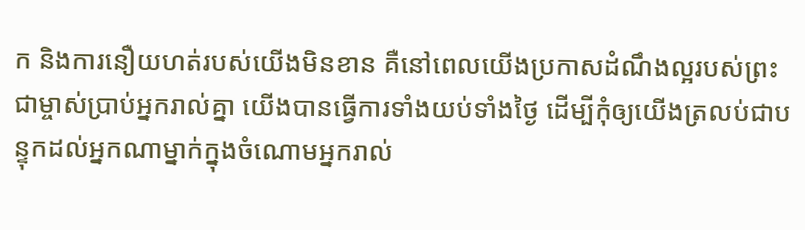ក និងការនឿយហត់របស់យើងមិនខាន គឺនៅពេលយើងប្រកាសដំណឹងល្អរបស់ព្រះជាម្ចាស់ប្រាប់អ្នករាល់គ្នា យើងបានធ្វើការទាំងយប់ទាំងថ្ងៃ ដើម្បីកុំឲ្យយើងត្រលប់ជាបន្ទុកដល់អ្នកណាម្នាក់ក្នុងចំណោមអ្នករាល់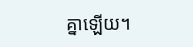គ្នាឡើយ។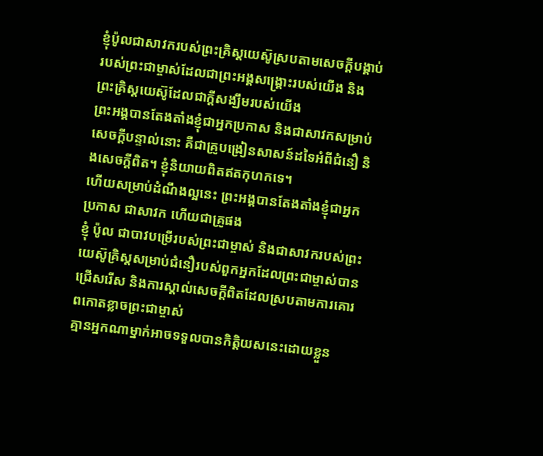ខ្ញុំប៉ូលជាសាវករបស់ព្រះគ្រិស្ដយេស៊ូស្របតាមសេចក្ដីបង្គាប់របស់ព្រះជាម្ចាស់ដែលជាព្រះអង្គសង្គ្រោះរបស់យើង និងព្រះគ្រិស្ដយេស៊ូដែលជាក្ដីសង្ឃឹមរបស់យើង
ព្រះអង្គបានតែងតាំងខ្ញុំជាអ្នកប្រកាស និងជាសាវកសម្រាប់សេចក្ដីបន្ទាល់នោះ គឺជាគ្រូបង្រៀនសាសន៍ដទៃអំពីជំនឿ និងសេចក្ដីពិត។ ខ្ញុំនិយាយពិតឥតកុហកទេ។
ហើយសម្រាប់ដំណឹងល្អនេះ ព្រះអង្គបានតែងតាំងខ្ញុំជាអ្នកប្រកាស ជាសាវក ហើយជាគ្រូផង
ខ្ញុំ ប៉ូល ជាបាវបម្រើរបស់ព្រះជាម្ចាស់ និងជាសាវករបស់ព្រះយេស៊ូគ្រិស្ដសម្រាប់ជំនឿរបស់ពួកអ្នកដែលព្រះជាម្ចាស់បានជ្រើសរើស និងការស្គាល់សេចក្ដីពិតដែលស្របតាមការគោរពកោតខ្លាចព្រះជាម្ចាស់
គ្មានអ្នកណាម្នាក់អាចទទួលបានកិត្តិយសនេះដោយខ្លួន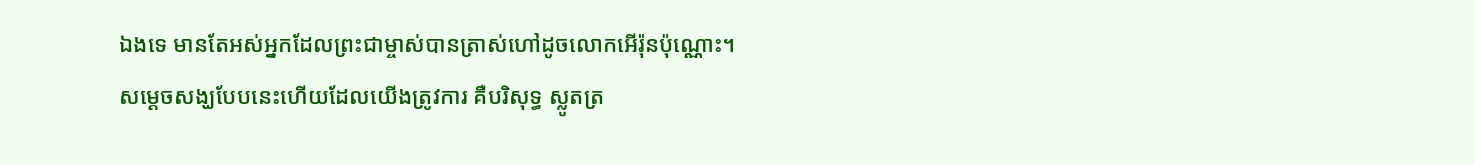ឯងទេ មានតែអស់អ្នកដែលព្រះជាម្ចាស់បានត្រាស់ហៅដូចលោកអើរ៉ុនប៉ុណ្ណោះ។
សម្ដេចសង្ឃបែបនេះហើយដែលយើងត្រូវការ គឺបរិសុទ្ធ ស្លូតត្រ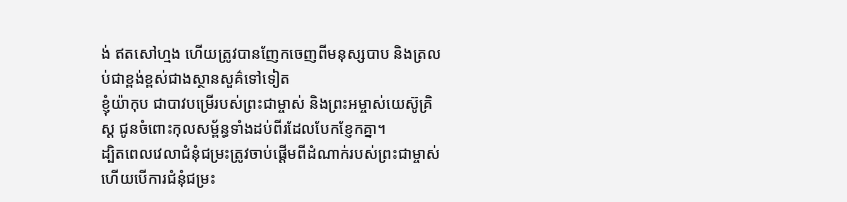ង់ ឥតសៅហ្មង ហើយត្រូវបានញែកចេញពីមនុស្សបាប និងត្រលប់ជាខ្ពង់ខ្ពស់ជាងស្ថានសួគ៌ទៅទៀត
ខ្ញុំយ៉ាកុប ជាបាវបម្រើរបស់ព្រះជាម្ចាស់ និងព្រះអម្ចាស់យេស៊ូគ្រិស្ដ ជូនចំពោះកុលសម្ព័ន្ធទាំងដប់ពីរដែលបែកខ្ញែកគ្នា។
ដ្បិតពេលវេលាជំនុំជម្រះត្រូវចាប់ផ្ដើមពីដំណាក់របស់ព្រះជាម្ចាស់ ហើយបើការជំនុំជម្រះ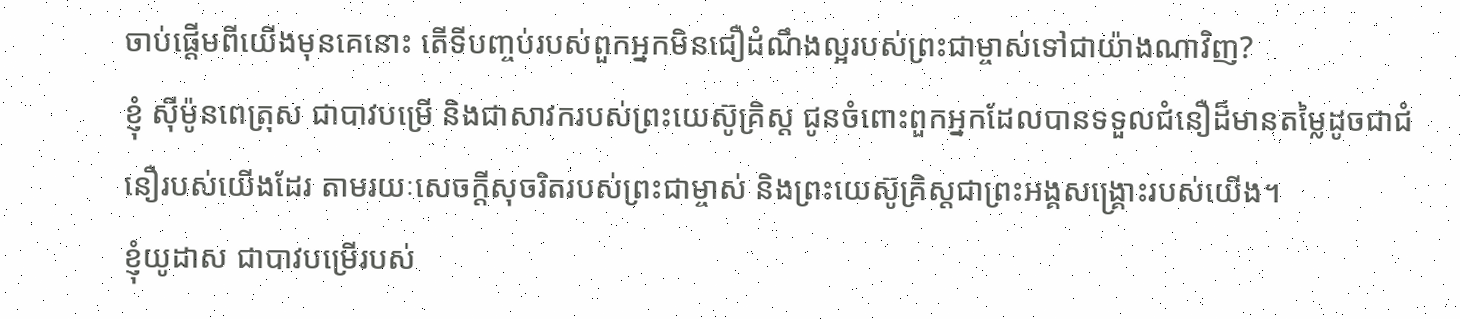ចាប់ផ្ដើមពីយើងមុនគេនោះ តើទីបញ្ចប់របស់ពួកអ្នកមិនជឿដំណឹងល្អរបស់ព្រះជាម្ចាស់ទៅជាយ៉ាងណាវិញ?
ខ្ញុំ ស៊ីម៉ូនពេត្រុស ជាបាវបម្រើ និងជាសាវករបស់ព្រះយេស៊ូគ្រិស្ដ ជូនចំពោះពួកអ្នកដែលបានទទួលជំនឿដ៏មានតម្លៃដូចជាជំនឿរបស់យើងដែរ តាមរយៈសេចក្ដីសុចរិតរបស់ព្រះជាម្ចាស់ និងព្រះយេស៊ូគ្រិស្ដជាព្រះអង្គសង្គ្រោះរបស់យើង។
ខ្ញុំយូដាស ជាបាវបម្រើរបស់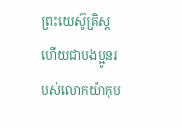ព្រះយេស៊ូគ្រិស្ដ ហើយជាបងប្អូនរបស់លោកយ៉ាកុប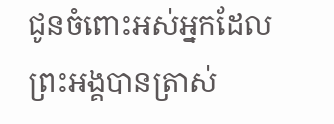ជូនចំពោះអស់អ្នកដែលព្រះអង្គបានត្រាស់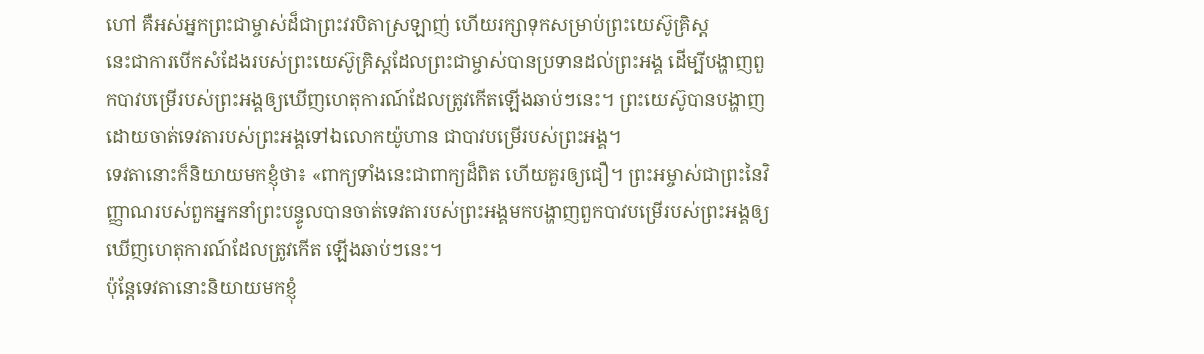ហៅ គឺអស់អ្នកព្រះជាម្ចាស់ដ៏ជាព្រះវរបិតាស្រឡាញ់ ហើយរក្សាទុកសម្រាប់ព្រះយេស៊ូគ្រិស្ដ
នេះជាការបើកសំដែងរបស់ព្រះយេស៊ូគ្រិស្តដែលព្រះជាម្ចាស់បានប្រទានដល់ព្រះអង្គ ដើម្បីបង្ហាញពួកបាវបម្រើរបស់ព្រះអង្គឲ្យឃើញហេតុការណ៍ដែលត្រូវកើតឡើងឆាប់ៗនេះ។ ព្រះយេស៊ូបានបង្ហាញ ដោយចាត់ទេវតារបស់ព្រះអង្គទៅឯលោកយ៉ូហាន ជាបាវបម្រើរបស់ព្រះអង្គ។
ទេវតានោះក៏និយាយមកខ្ញុំថា៖ «ពាក្យទាំងនេះជាពាក្យដ៏ពិត ហើយគួរឲ្យជឿ។ ព្រះអម្ចាស់ជាព្រះនៃវិញ្ញាណរបស់ពួកអ្នកនាំព្រះបន្ទូលបានចាត់ទេវតារបស់ព្រះអង្គមកបង្ហាញពួកបាវបម្រើរបស់ព្រះអង្គឲ្យឃើញហេតុការណ៍ដែលត្រូវកើត ឡើងឆាប់ៗនេះ។
ប៉ុន្ដែទេវតានោះនិយាយមកខ្ញុំ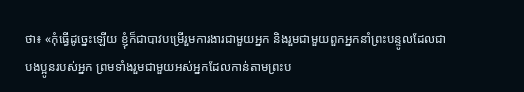ថា៖ «កុំធ្វើដូច្នេះឡើយ ខ្ញុំក៏ជាបាវបម្រើរួមការងារជាមួយអ្នក និងរួមជាមួយពួកអ្នកនាំព្រះបន្ទូលដែលជាបងប្អូនរបស់អ្នក ព្រមទាំងរួមជាមួយអស់អ្នកដែលកាន់តាមព្រះប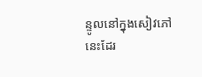ន្ទូលនៅក្នុងសៀវភៅនេះដែរ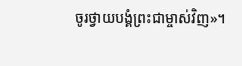ចូរថ្វាយបង្គំព្រះជាម្ចាស់វិញ»។